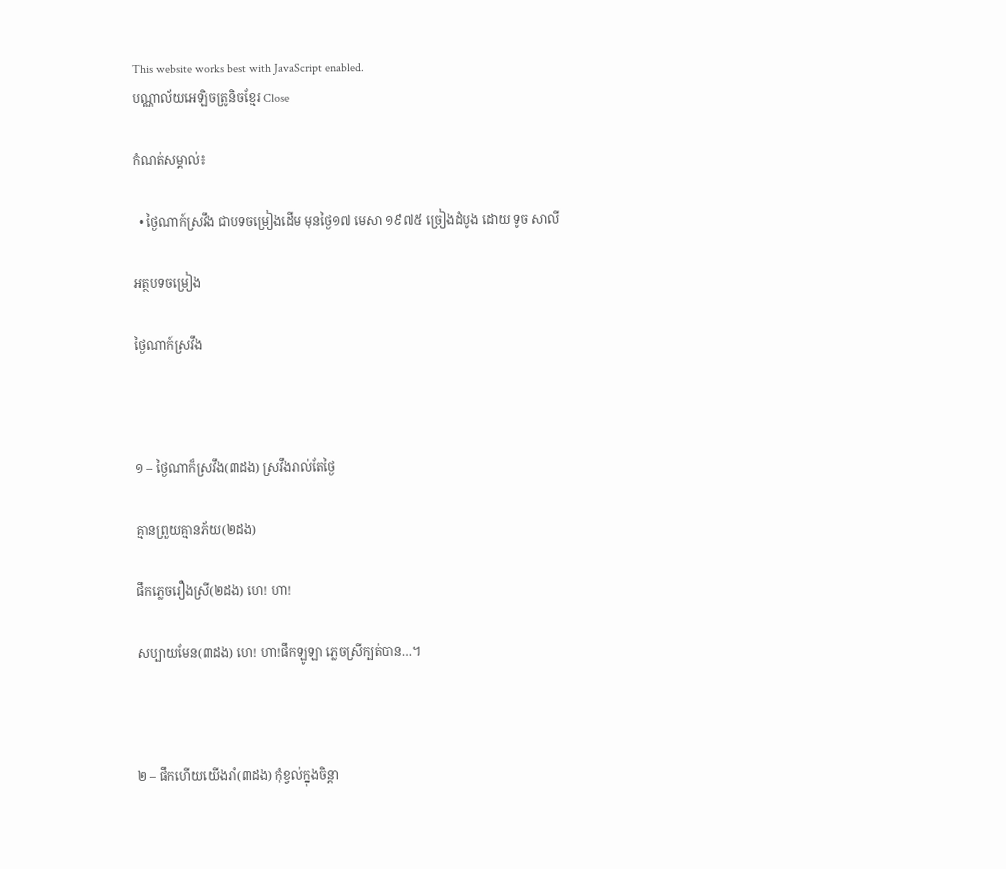This website works best with JavaScript enabled.
បណ្ណាល័យអេឡិចត្រូនិចខ្មែរ Close

កំណត់សម្គាល់៖

  • ថ្ងៃណាក៍ស្រវឹង ជាបទចម្រៀងដើម មុនថ្ងៃ១៧ មេសា ១៩៧៥ ច្រៀងដំបូង ដោយ ទូច សាលី

អត្ថបទចម្រៀង

ថ្ងៃណាក៍ស្រវឹង



១ – ថ្ងៃណាក៏ស្រវឹង(៣ដង) ស្រវឹងរាល់តែថ្ងៃ

គ្មានព្រួយគ្មានភ័យ(២ដង)

ផឹកភ្លេចរឿងស្រី(២ដង) ហេ! ហា!

សប្បាយមែន(៣ដង) ហេ! ហា!ផឹកឡូឡា ភ្លេចស្រីក្បត់បាន…។



២ – ផឹកហើយយើងរាំ(៣ដង) កុំខ្វល់ក្នុងចិន្ដា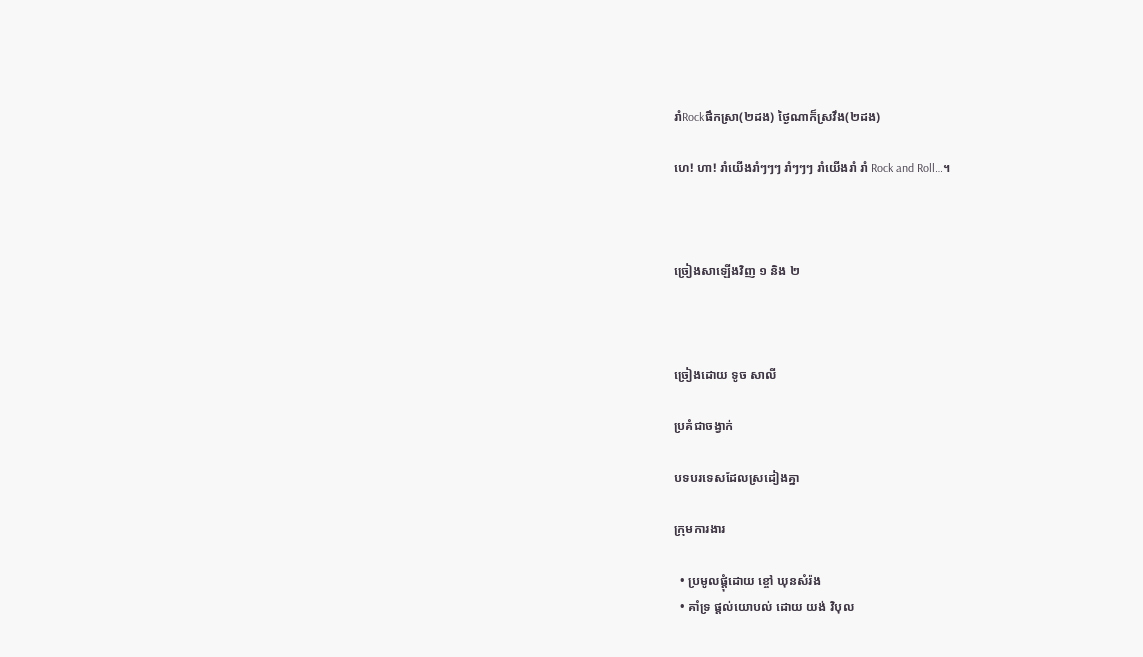រាំRockផឹកស្រា(២ដង) ថ្ងៃណាក៏ស្រវឹង(២ដង)

ហេ! ហា! រាំយើងរាំៗៗៗ រាំៗៗៗ រាំយើងរាំ រាំ Rock and Roll…។



ច្រៀងសាឡើងវិញ ១ និង ២



ច្រៀងដោយ ទូច សាលី

ប្រគំជាចង្វាក់

បទបរទេសដែលស្រដៀងគ្នា

ក្រុមការងារ

  • ប្រមូលផ្ដុំដោយ ខ្ចៅ ឃុនសំរ៉ង
  • គាំទ្រ ផ្ដល់យោបល់ ដោយ យង់ វិបុល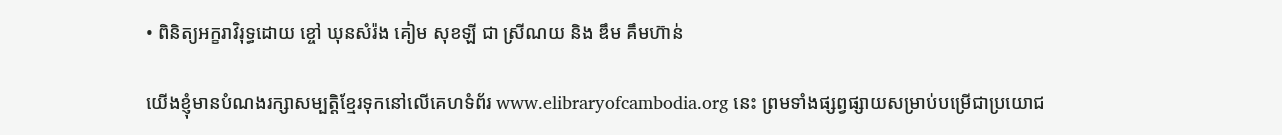• ពិនិត្យអក្ខរាវិរុទ្ធដោយ ខ្ចៅ ឃុនសំរ៉ង គៀម សុខឡី ជា ស្រីណយ និង ឌឹម គឹមហ៊ាន់

យើងខ្ញុំមានបំណងរក្សាសម្បត្តិខ្មែរទុកនៅលើគេហទំព័រ www.elibraryofcambodia.org នេះ ព្រមទាំងផ្សព្វផ្សាយសម្រាប់បម្រើជាប្រយោជ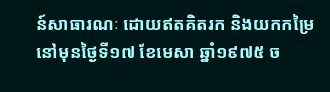ន៍សាធារណៈ ដោយឥតគិតរក និងយកកម្រៃ នៅមុនថ្ងៃទី១៧ ខែមេសា ឆ្នាំ១៩៧៥ ច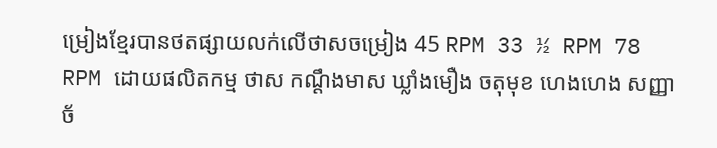ម្រៀងខ្មែរបានថតផ្សាយលក់លើថាសចម្រៀង 45 RPM 33 ½ RPM 78 RPM ដោយផលិតកម្ម ថាស កណ្ដឹងមាស ឃ្លាំងមឿង ចតុមុខ ហេងហេង សញ្ញាច័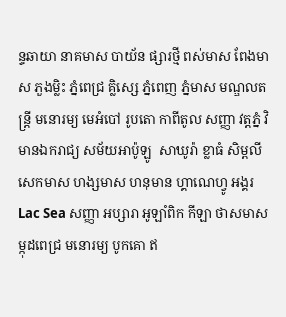ន្ទឆាយា នាគមាស បាយ័ន ផ្សារថ្មី ពស់មាស ពែងមាស ភួងម្លិះ ភ្នំពេជ្រ គ្លិស្សេ ភ្នំពេញ ភ្នំមាស មណ្ឌលតន្រ្តី មនោរម្យ មេអំបៅ រូបតោ កាពីតូល សញ្ញា វត្តភ្នំ វិមានឯករាជ្យ សម័យអាប៉ូឡូ  សាឃូរ៉ា ខ្លាធំ សិម្ពលី សេកមាស ហង្សមាស ហនុមាន ហ្គាណេហ្វូ អង្គរ Lac Sea សញ្ញា អប្សារា អូឡាំពិក កីឡា ថាសមាស ម្កុដពេជ្រ មនោរម្យ បូកគោ ឥ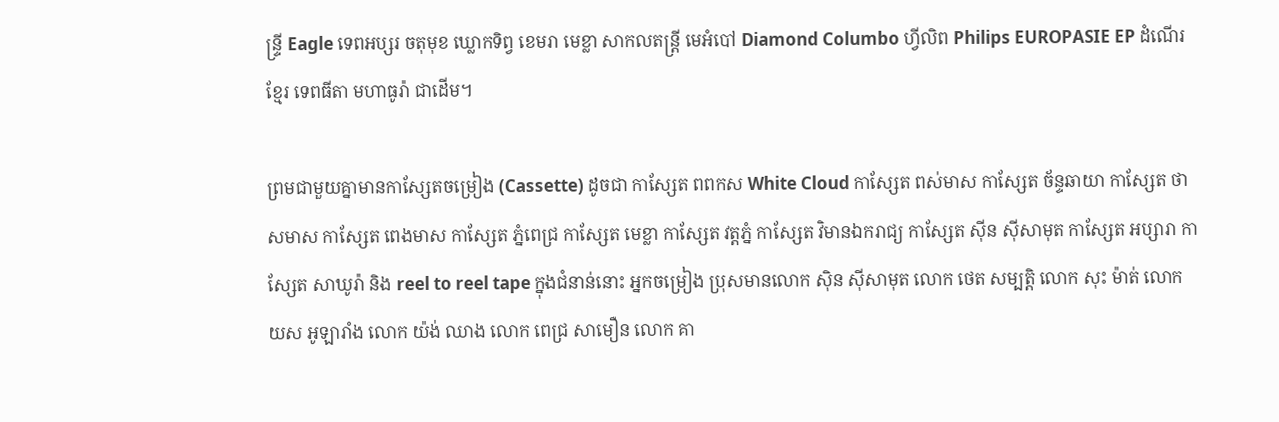ន្ទ្រី Eagle ទេពអប្សរ ចតុមុខ ឃ្លោកទិព្វ ខេមរា មេខ្លា សាកលតន្ត្រី មេអំបៅ Diamond Columbo ហ្វីលិព Philips EUROPASIE EP ដំណើរខ្មែរ ទេពធីតា មហាធូរ៉ា ជាដើម។

ព្រមជាមួយគ្នាមានកាសែ្សតចម្រៀង (Cassette) ដូចជា កាស្សែត ពពកស White Cloud កាស្សែត ពស់មាស កាស្សែត ច័ន្ទឆាយា កាស្សែត ថាសមាស កាស្សែត ពេងមាស កាស្សែត ភ្នំពេជ្រ កាស្សែត មេខ្លា កាស្សែត វត្តភ្នំ កាស្សែត វិមានឯករាជ្យ កាស្សែត ស៊ីន ស៊ីសាមុត កាស្សែត អប្សារា កាស្សែត សាឃូរ៉ា និង reel to reel tape ក្នុងជំនាន់នោះ អ្នកចម្រៀង ប្រុសមានលោក ស៊ិន ស៊ីសាមុត លោក ថេត សម្បត្តិ លោក សុះ ម៉ាត់ លោក យស អូឡារាំង លោក យ៉ង់ ឈាង លោក ពេជ្រ សាមឿន លោក គា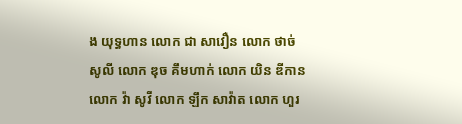ង យុទ្ធហាន លោក ជា សាវឿន លោក ថាច់ សូលី លោក ឌុច គឹមហាក់ លោក យិន ឌីកាន លោក វ៉ា សូវី លោក ឡឹក សាវ៉ាត លោក ហួរ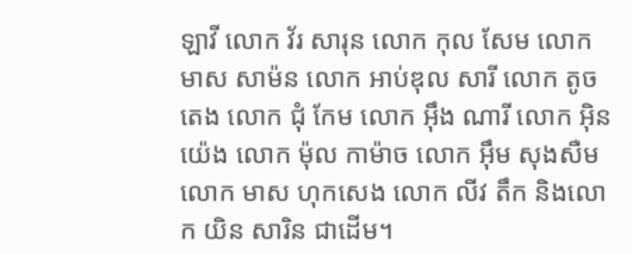ឡាវី លោក វ័រ សារុន លោក កុល សែម លោក មាស សាម៉ន លោក អាប់ឌុល សារី លោក តូច តេង លោក ជុំ កែម លោក អ៊ឹង ណារី លោក អ៊ិន យ៉េង លោក ម៉ុល កាម៉ាច លោក អ៊ឹម សុងសឺម លោក មាស ហុកសេង លោក លីវ តឹក និងលោក យិន សារិន ជាដើម។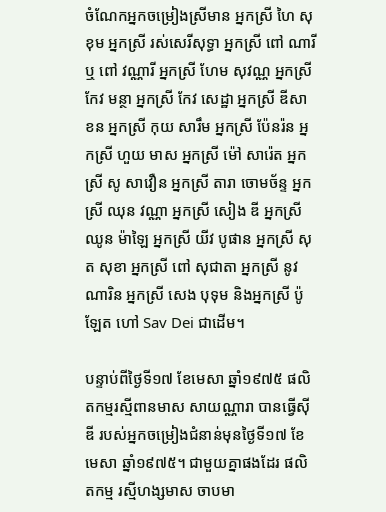ចំណែកអ្នកចម្រៀងស្រីមាន អ្នកស្រី ហៃ សុខុម អ្នកស្រី រស់សេរីសុទ្ធា អ្នកស្រី ពៅ ណារី ឬ ពៅ វណ្ណារី អ្នកស្រី ហែម សុវណ្ណ អ្នកស្រី កែវ មន្ថា អ្នកស្រី កែវ សេដ្ឋា អ្នកស្រី ឌីសាខន អ្នកស្រី កុយ សារឹម អ្នកស្រី ប៉ែនរ៉ន អ្នកស្រី ហួយ មាស អ្នកស្រី ម៉ៅ សារ៉េត អ្នកស្រី សូ សាវឿន អ្នកស្រី តារា ចោមច័ន្ទ អ្នកស្រី ឈុន វណ្ណា អ្នកស្រី សៀង ឌី អ្នកស្រី ឈូន ម៉ាឡៃ អ្នកស្រី យីវ បូផាន អ្នកស្រី សុត សុខា អ្នកស្រី ពៅ សុជាតា អ្នកស្រី នូវ ណារិន អ្នកស្រី សេង បុទុម និងអ្នកស្រី ប៉ូឡែត ហៅ Sav Dei ជាដើម។

បន្ទាប់ពីថ្ងៃទី១៧ ខែមេសា ឆ្នាំ១៩៧៥ ផលិតកម្មរស្មីពានមាស សាយណ្ណារា បានធ្វើស៊ីឌី របស់អ្នកចម្រៀងជំនាន់មុនថ្ងៃទី១៧ ខែមេសា ឆ្នាំ១៩៧៥។ ជាមួយគ្នាផងដែរ ផលិតកម្ម រស្មីហង្សមាស ចាបមា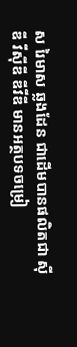ស រៃមាស ឆ្លងដែន ជាដើមបានផលិតជា ស៊ីឌី វីស៊ីឌី ឌីវីឌី មានអត្ថបទចម្រៀ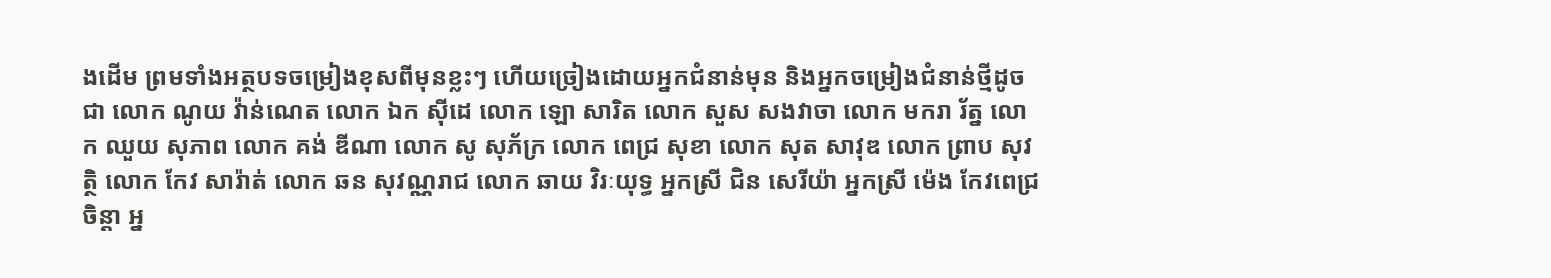ងដើម ព្រមទាំងអត្ថបទចម្រៀងខុសពីមុនខ្លះៗ ហើយច្រៀងដោយអ្នកជំនាន់មុន និងអ្នកចម្រៀងជំនាន់ថ្មីដូចជា លោក ណូយ វ៉ាន់ណេត លោក ឯក ស៊ីដេ លោក ឡោ សារិត លោក សួស សងវាចា លោក មករា រ័ត្ន លោក ឈួយ សុភាព លោក គង់ ឌីណា លោក សូ សុភ័ក្រ លោក ពេជ្រ សុខា លោក សុត សាវុឌ លោក ព្រាប សុវត្ថិ លោក កែវ សារ៉ាត់ លោក ឆន សុវណ្ណរាជ លោក ឆាយ វិរៈយុទ្ធ អ្នកស្រី ជិន សេរីយ៉ា អ្នកស្រី ម៉េង កែវពេជ្រចិន្តា អ្ន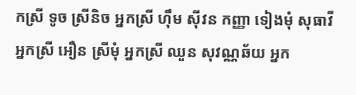កស្រី ទូច ស្រីនិច អ្នកស្រី ហ៊ឹម ស៊ីវន កញ្ញា ទៀងមុំ សុធាវី អ្នកស្រី អឿន ស្រីមុំ អ្នកស្រី ឈួន សុវណ្ណឆ័យ អ្នក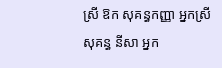ស្រី ឱក សុគន្ធកញ្ញា អ្នកស្រី សុគន្ធ នីសា អ្នក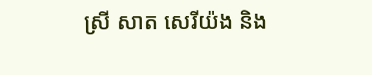ស្រី សាត សេរីយ៉ង និង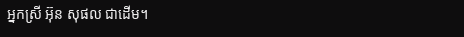អ្នកស្រី អ៊ុន សុផល ជាដើម។